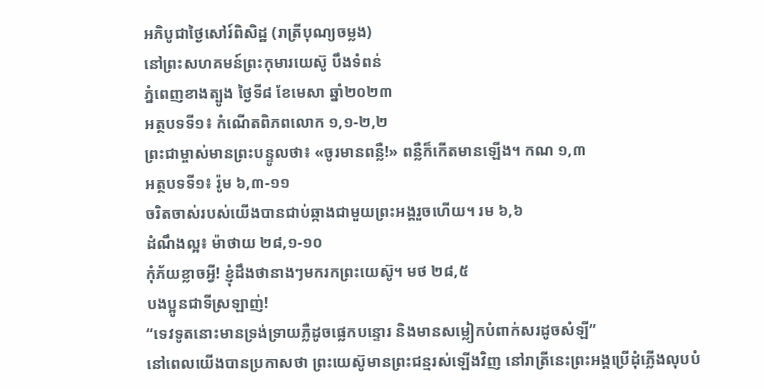អភិបូជាថ្ងៃសៅរ៍ពិសិដ្ឋ (រាត្រីបុណ្យចម្លង)
នៅព្រះសហគមន៍ព្រះកុមារយេស៊ូ បឹងទំពន់
ភ្នំពេញខាងត្បូង ថ្ងៃទី៨ ខែមេសា ឆ្នាំ២០២៣
អត្ថបទទី១៖ កំណើតពិភពលោក ១,១-២,២
ព្រះជាម្ចាស់មានព្រះបន្ទូលថា៖ «ចូរមានពន្លឺ!» ពន្លឺក៏កើតមានឡើង។ កណ ១,៣
អត្ថបទទី១៖ រ៉ូម ៦,៣-១១
ចរិតចាស់របស់យើងបានជាប់ឆ្កាងជាមួយព្រះអង្គរួចហើយ។ រម ៦,៦
ដំណឹងល្អ៖ ម៉ាថាយ ២៨,១-១០
កុំភ័យខ្លាចអ្វី! ខ្ញុំដឹងថានាងៗមករកព្រះយេស៊ូ។ មថ ២៨,៥
បងប្អូនជាទីស្រឡាញ់!
“ទេវទូតនោះមានទ្រង់ទ្រាយភ្លឺដូចផ្លេកបន្ទោរ និងមានសម្លៀកបំពាក់សរដូចសំឡី”
នៅពេលយើងបានប្រកាសថា ព្រះយេស៊ូមានព្រះជន្មរស់ឡើងវិញ នៅរាត្រីនេះព្រះអង្គប្រើដុំភ្លើងលុបបំ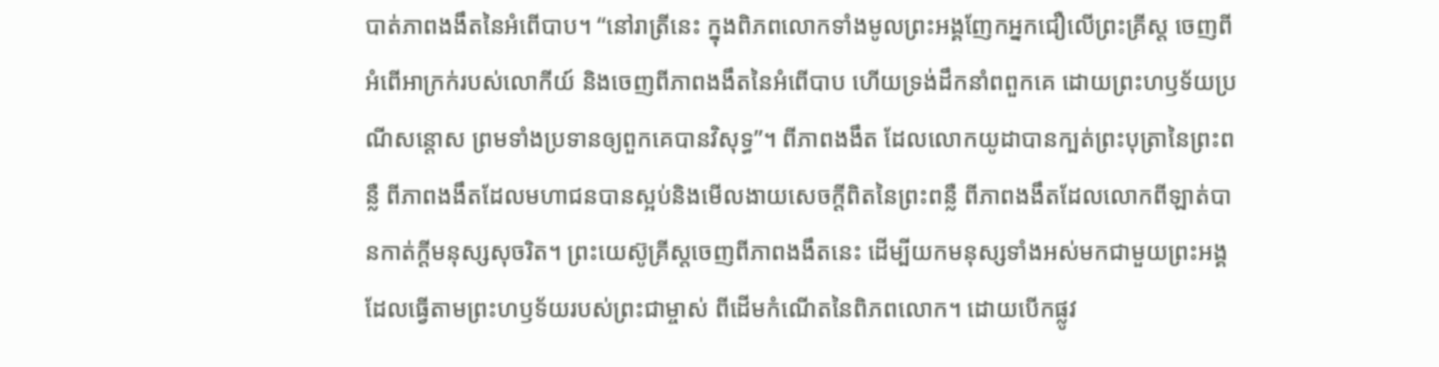បាត់ភាពងងឹតនៃអំពើបាប។ “នៅរាត្រីនេះ ក្នុងពិភពលោកទាំងមូលព្រះអង្គញែកអ្នកជឿលើព្រះគ្រីស្ត ចេញពីអំពើអាក្រក់របស់លោកីយ៍ និងចេញពីភាពងងឹតនៃអំពើបាប ហើយទ្រង់ដឹកនាំពពួកគេ ដោយព្រះហឫទ័យប្រណីសន្ដោស ព្រមទាំងប្រទានឲ្យពួកគេបានវិសុទ្ធ”។ ពីភាពងងឹត ដែលលោកយូដាបានក្បត់ព្រះបុត្រានៃព្រះពន្លឺ ពីភាពងងឹតដែលមហាជនបានស្អប់និងមើលងាយសេចក្ដីពិតនៃព្រះពន្លឺ ពីភាពងងឹតដែលលោកពីឡាត់បានកាត់ក្ដីមនុស្សសុចរិត។ ព្រះយេស៊ូគ្រីស្តចេញពីភាពងងឹតនេះ ដើម្បីយកមនុស្សទាំងអស់មកជាមួយព្រះអង្គ ដែលធ្វើតាមព្រះហឫទ័យរបស់ព្រះជាម្ចាស់ ពីដើមកំណើតនៃពិភពលោក។ ដោយបើកផ្លូវ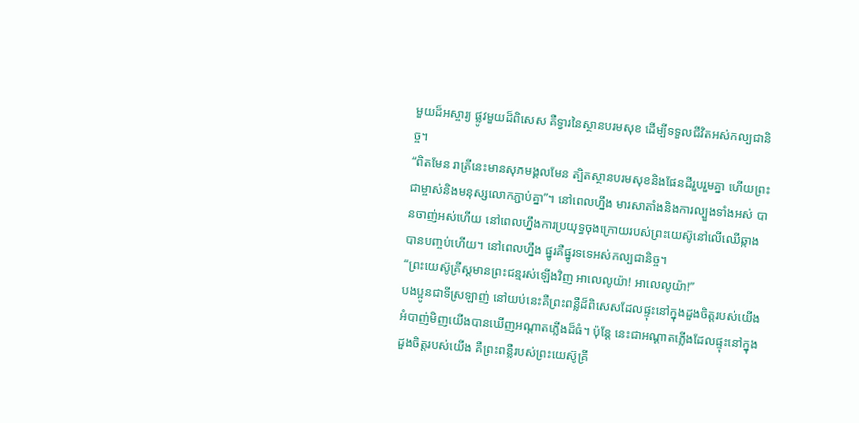មួយដ៏អស្ចារ្យ ផ្លូវមួយដ៏ពិសេស គឺទ្វារនៃស្ថានបរមសុខ ដើម្បីទទួលជីវិតអស់កល្បជានិច្ច។
“ពិតមែន រាត្រីនេះមានសុភមង្គលមែន ត្បិតស្ថានបរមសុខនិងផែនដីរួបរួមគ្នា ហើយព្រះជាម្ចាស់និងមនុស្សលោកភ្ជាប់គ្នា”។ នៅពេលហ្នឹង មារសាតាំងនិងការល្បួងទាំងអស់ បានចាញ់អស់ហើយ នៅពេលហ្នឹងការប្រយុទ្ធចុងក្រោយរបស់ព្រះយេស៊ូនៅលើឈើឆ្កាងបានបញ្ចប់ហើយ។ នៅពេលហ្នឹង ផ្នូរគឺផ្នូរទទេអស់កល្បជានិច្ច។
“ព្រះយេស៊ូគ្រីស្តមានព្រះជន្មរស់ឡើងវិញ អាលេលូយ៉ា! អាលេលូយ៉ា!”
បងប្អូនជាទីស្រឡាញ់ នៅយប់នេះគឺព្រះពន្លឺដ៏ពិសេសដែលផ្ទុះនៅក្នុងដួងចិត្តរបស់យើង អំបាញ់មិញយើងបានឃើញអណ្ដាតភ្លើងដ៏ធំ។ ប៉ុន្តែ នេះជាអណ្ដាតភ្លើងដែលផ្ទុះនៅក្នុងដួងចិត្តរបស់យើង គឺព្រះពន្លឺរបស់ព្រះយេស៊ូគ្រី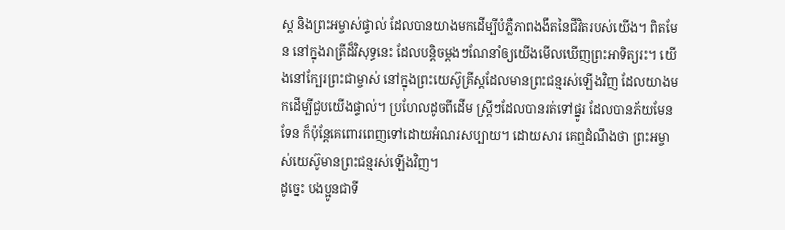ស្ត និងព្រះអម្ចាស់ផ្ទាល់ ដែលបានយាងមកដើម្បីបំភ្លឺភាពងងឹតនៃជីវិតរបស់យើង។ ពិតមែន នៅក្នុងរាត្រីដ៏វិសុទ្ធនេះ ដែលបន្តិចម្ដងៗណែនាំឲ្យយើងមើលឃើញព្រះអាទិត្យរះ។ យើងនៅក្បែរព្រះជាម្ចាស់ នៅក្នុងព្រះយេស៊ូគ្រីស្តដែលមានព្រះជន្មរស់ឡើងវិញ ដែលយាងមកដើម្បីជួបយើងផ្ទាល់។ ប្រហែលដូចពីដើម ស្ដី្រៗដែលបានរត់ទៅផ្នូរ ដែលបានភ័យមែនទែន ក៏ប៉ុន្តែគេពោរពេញទៅដោយអំណរសប្បាយ។ ដោយសារ គេឮដំណឹងថា ព្រះអម្ចាស់យេស៊ូមានព្រះជន្មរស់ឡើងវិញ។
ដូច្នេះ បងប្អូនជាទី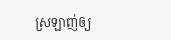ស្រឡាញ់ឲ្យ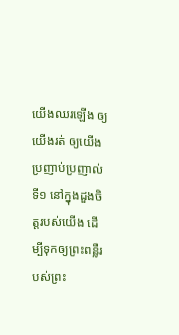យើងឈរឡើង ឲ្យយើងរត់ ឲ្យយើងប្រញាប់ប្រញាល់
ទី១ នៅក្នុងដួងចិត្តរបស់យើង ដើម្បីទុកឲ្យព្រះពន្លឺរបស់ព្រះ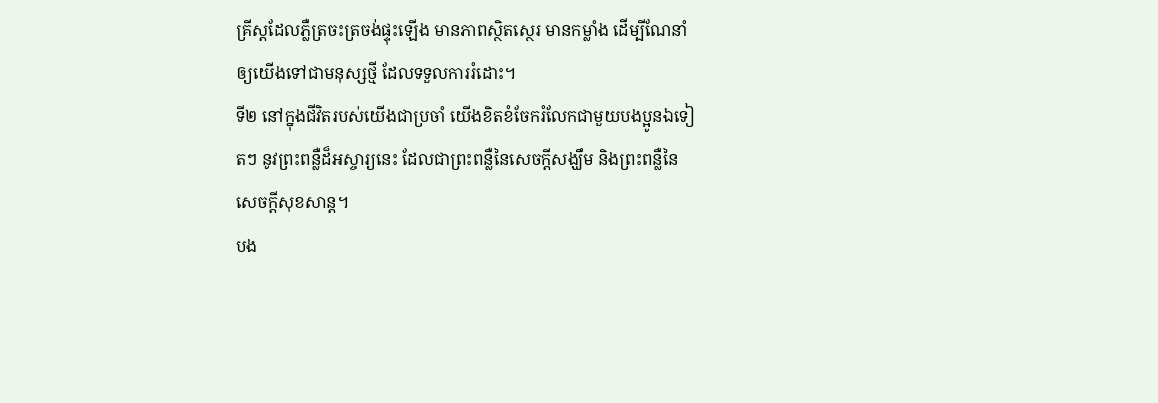គ្រីស្តដែលភ្លឺត្រចះត្រចង់ផ្ទុះឡើង មានភាពសិ្ថតស្ថេរ មានកម្លាំង ដើម្បីណែនាំឲ្យយើងទៅជាមនុស្សថ្មី ដែលទទួលការរំដោះ។
ទី២ នៅក្នុងជីវិតរបស់យើងជាប្រចាំ យើងខិតខំចែករំលែកជាមួយបងប្អូនឯទៀតៗ នូវព្រះពន្លឺដ៏អស្ចារ្យនេះ ដែលជាព្រះពន្លឺនៃសេចក្ដីសង្ឃឹម និងព្រះពន្លឺនៃសេចក្ដីសុខសាន្ត។
បង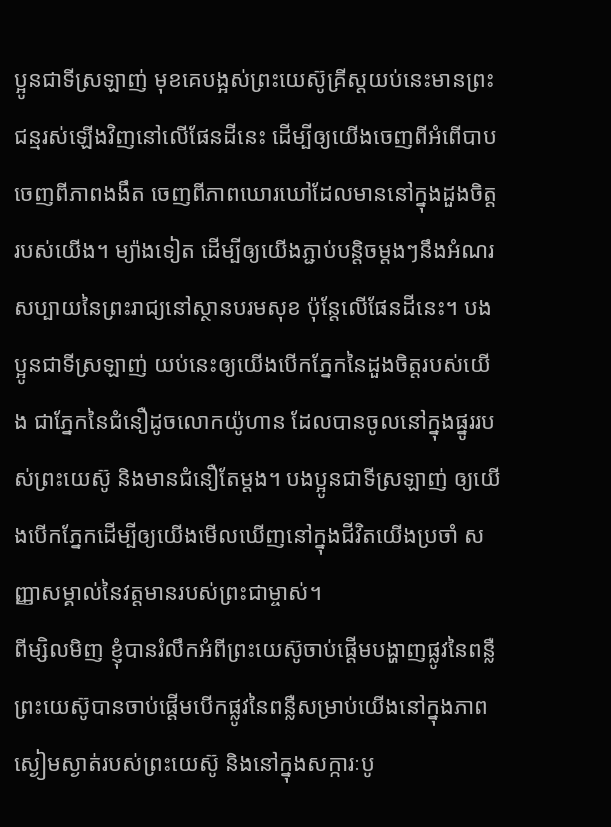ប្អូនជាទីស្រឡាញ់ មុខគេបង្អស់ព្រះយេស៊ូគ្រីស្តយប់នេះមានព្រះជន្មរស់ឡើងវិញនៅលើផែនដីនេះ ដើម្បីឲ្យយើងចេញពីអំពើបាប ចេញពីភាពងងឹត ចេញពីភាពឃោរឃៅដែលមាននៅក្នុងដួងចិត្តរបស់យើង។ ម្យ៉ាងទៀត ដើម្បីឲ្យយើងភ្ជាប់បន្តិចម្ដងៗនឹងអំណរសប្បាយនៃព្រះរាជ្យនៅស្ថានបរមសុខ ប៉ុន្តែលើផែនដីនេះ។ បងប្អូនជាទីស្រឡាញ់ យប់នេះឲ្យយើងបើកភ្នែកនៃដួងចិត្តរបស់យើង ជាភ្នែកនៃជំនឿដូចលោកយ៉ូហាន ដែលបានចូលនៅក្នុងផ្នូររបស់ព្រះយេស៊ូ និងមានជំនឿតែម្ដង។ បងប្អូនជាទីស្រឡាញ់ ឲ្យយើងបើកភ្នែកដើម្បីឲ្យយើងមើលឃើញនៅក្នុងជីវិតយើងប្រចាំ សញ្ញាសម្គាល់នៃវត្តមានរបស់ព្រះជាម្ចាស់។
ពីម្សិលមិញ ខ្ញុំបានរំលឹកអំពីព្រះយេស៊ូចាប់ផ្ដើមបង្ហាញផ្លូវនៃពន្លឺ ព្រះយេស៊ូបានចាប់ផ្ដើមបើកផ្លូវនៃពន្លឺសម្រាប់យើងនៅក្នុងភាពស្ងៀមស្ងាត់របស់ព្រះយេស៊ូ និងនៅក្នុងសក្ការៈបូ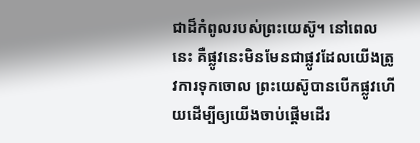ជាដ៏កំពូលរបស់ព្រះយេស៊ូ។ នៅពេលនេះ គឺផ្លូវនេះមិនមែនជាផ្លូវដែលយើងត្រូវការទុកចោល ព្រះយេស៊ូបានបើកផ្លូវហើយដើម្បីឲ្យយើងចាប់ផ្ដើមដើរ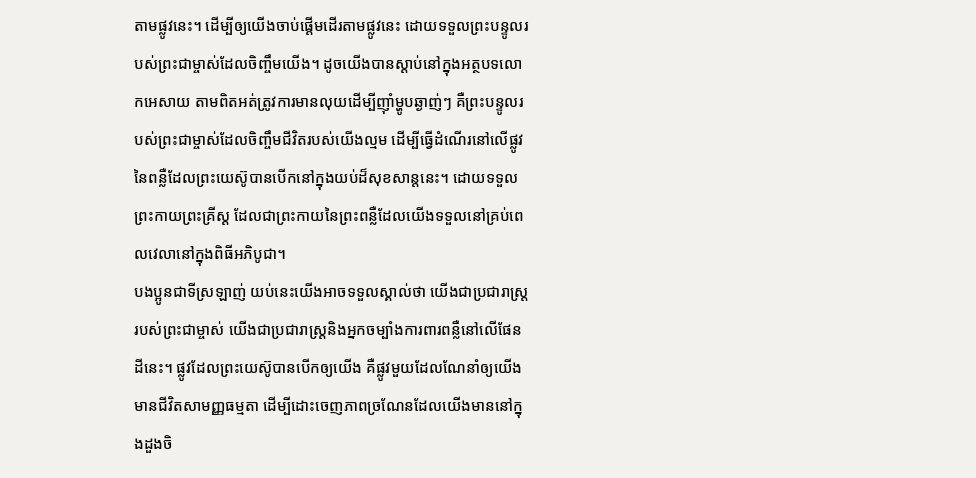តាមផ្លូវនេះ។ ដើម្បីឲ្យយើងចាប់ផ្ដើមដើរតាមផ្លូវនេះ ដោយទទួលព្រះបន្ទូលរបស់ព្រះជាម្ចាស់ដែលចិញ្ចឹមយើង។ ដូចយើងបានស្ដាប់នៅក្នុងអត្ថបទលោកអេសាយ តាមពិតអត់ត្រូវការមានលុយដើម្បីញ៉ាំម្ហូបឆ្ងាញ់ៗ គឺព្រះបន្ទូលរបស់ព្រះជាម្ចាស់ដែលចិញ្ចឹមជីវិតរបស់យើងល្មម ដើម្បីធ្វើដំណើរនៅលើផ្លូវនៃពន្លឺដែលព្រះយេស៊ូបានបើកនៅក្នុងយប់ដ៏សុខសាន្តនេះ។ ដោយទទួលព្រះកាយព្រះគ្រីស្ត ដែលជាព្រះកាយនៃព្រះពន្លឺដែលយើងទទួលនៅគ្រប់ពេលវេលានៅក្នុងពិធីអភិបូជា។
បងប្អូនជាទីស្រឡាញ់ យប់នេះយើងអាចទទួលស្គាល់ថា យើងជាប្រជារាស្រ្តរបស់ព្រះជាម្ចាស់ យើងជាប្រជារាស្ត្រនិងអ្នកចម្បាំងការពារពន្លឺនៅលើផែនដីនេះ។ ផ្លូវដែលព្រះយេស៊ូបានបើកឲ្យយើង គឺផ្លូវមួយដែលណែនាំឲ្យយើងមានជីវិតសាមញ្ញធម្មតា ដើម្បីដោះចេញភាពច្រណែនដែលយើងមាននៅក្នុងដួងចិ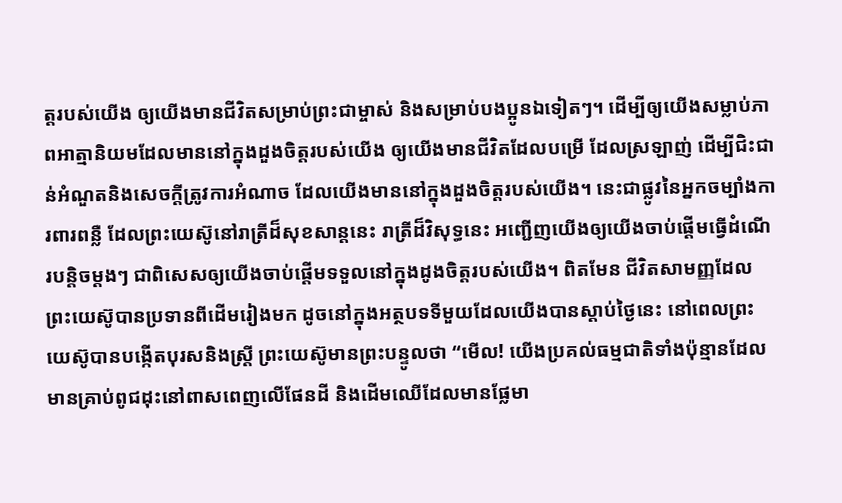ត្តរបស់យើង ឲ្យយើងមានជីវិតសម្រាប់ព្រះជាម្ចាស់ និងសម្រាប់បងប្អូនឯទៀតៗ។ ដើម្បីឲ្យយើងសម្លាប់ភាពអាត្មានិយមដែលមាននៅក្នុងដួងចិត្តរបស់យើង ឲ្យយើងមានជីវិតដែលបម្រើ ដែលស្រឡាញ់ ដើម្បីជិះជាន់អំណួតនិងសេចក្ដីត្រូវការអំណាច ដែលយើងមាននៅក្នុងដួងចិត្តរបស់យើង។ នេះជាផ្លូវនៃអ្នកចម្បាំងការពារពន្លឺ ដែលព្រះយេស៊ូនៅរាត្រីដ៏សុខសាន្តនេះ រាត្រីដ៏វិសុទ្ធនេះ អញ្ជើញយើងឲ្យយើងចាប់ផ្ដើមធ្វើដំណើរបន្តិចម្ដងៗ ជាពិសេសឲ្យយើងចាប់ផ្ដើមទទួលនៅក្នុងដូងចិត្តរបស់យើង។ ពិតមែន ជីវិតសាមញ្ញដែលព្រះយេស៊ូបានប្រទានពីដើមរៀងមក ដូចនៅក្នុងអត្ថបទទីមួយដែលយើងបានស្ដាប់ថ្ងៃនេះ នៅពេលព្រះយេស៊ូបានបង្កើតបុរសនិងស្ដ្រី ព្រះយេស៊ូមានព្រះបន្ទូលថា “មើល! យើងប្រគល់ធម្មជាតិទាំងប៉ុន្មានដែលមានគ្រាប់ពូជដុះនៅពាសពេញលើផែនដី និងដើមឈើដែលមានផ្លែមា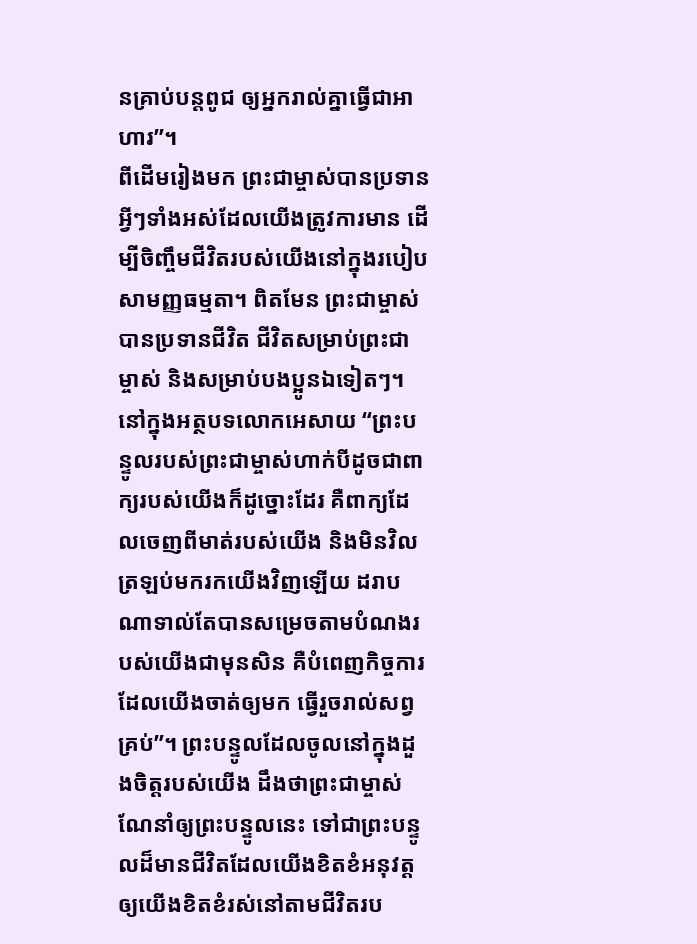នគ្រាប់បន្តពូជ ឲ្យអ្នករាល់គ្នាធ្វើជាអាហារ”។
ពីដើមរៀងមក ព្រះជាម្ចាស់បានប្រទានអ្វីៗទាំងអស់ដែលយើងត្រូវការមាន ដើម្បីចិញ្ចឹមជីវិតរបស់យើងនៅក្នុងរបៀបសាមញ្ញធម្មតា។ ពិតមែន ព្រះជាម្ចាស់បានប្រទានជីវិត ជីវិតសម្រាប់ព្រះជាម្ចាស់ និងសម្រាប់បងប្អូនឯទៀតៗ។ នៅក្នុងអត្ថបទលោកអេសាយ “ព្រះបន្ទូលរបស់ព្រះជាម្ចាស់ហាក់បីដូចជាពាក្យរបស់យើងក៏ដូច្នោះដែរ គឺពាក្យដែលចេញពីមាត់របស់យើង និងមិនវិលត្រឡប់មករកយើងវិញឡើយ ដរាបណាទាល់តែបានសម្រេចតាមបំណងរបស់យើងជាមុនសិន គឺបំពេញកិច្ចការដែលយើងចាត់ឲ្យមក ធ្វើរួចរាល់សព្វគ្រប់”។ ព្រះបន្ទូលដែលចូលនៅក្នុងដួងចិត្តរបស់យើង ដឹងថាព្រះជាម្ចាស់ណែនាំឲ្យព្រះបន្ទូលនេះ ទៅជាព្រះបន្ទូលដ៏មានជីវិតដែលយើងខិតខំអនុវត្ត ឲ្យយើងខិតខំរស់នៅតាមជីវិតរប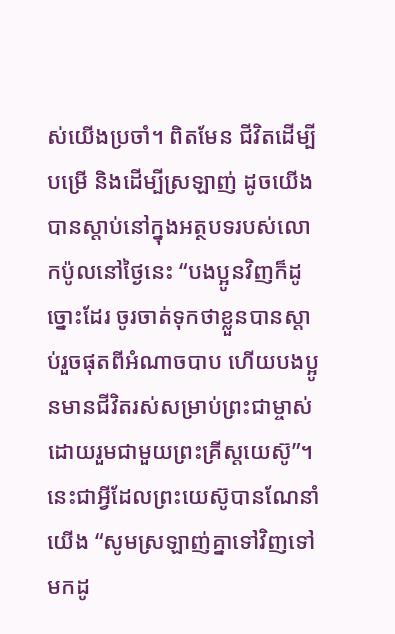ស់យើងប្រចាំ។ ពិតមែន ជីវិតដើម្បីបម្រើ និងដើម្បីស្រឡាញ់ ដូចយើងបានស្ដាប់នៅក្នុងអត្ថបទរបស់លោកប៉ូលនៅថ្ងៃនេះ “បងប្អូនវិញក៏ដូច្នោះដែរ ចូរចាត់ទុកថាខ្លួនបានស្ដាប់រួចផុតពីអំណាចបាប ហើយបងប្អូនមានជីវិតរស់សម្រាប់ព្រះជាម្ចាស់ដោយរួមជាមួយព្រះគ្រីស្តយេស៊ូ”។ នេះជាអ្វីដែលព្រះយេស៊ូបានណែនាំយើង “សូមស្រឡាញ់គ្នាទៅវិញទៅមកដូ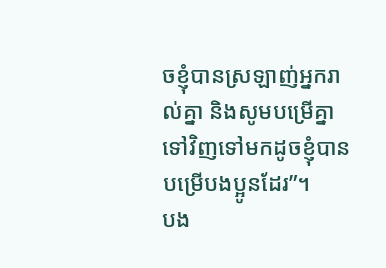ចខ្ញុំបានស្រឡាញ់អ្នករាល់គ្នា និងសូមបម្រើគ្នាទៅវិញទៅមកដូចខ្ញុំបានបម្រើបងប្អូនដែរ”។
បង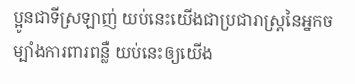ប្អូនជាទីស្រឡាញ់ យប់នេះយើងជាប្រជារាស្រ្តនៃអ្នកចម្បាំងការពារពន្លឺ យប់នេះឲ្យយើង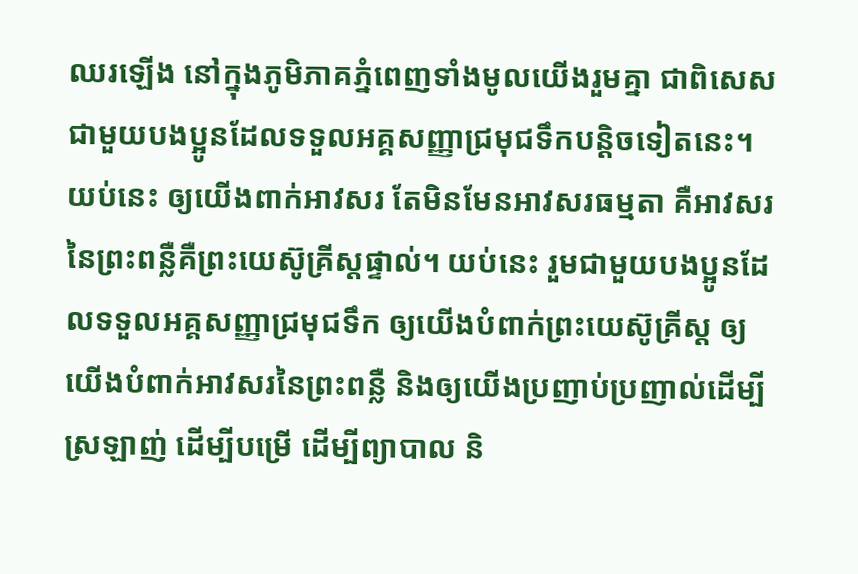ឈរឡើង នៅក្នុងភូមិភាគភ្នំពេញទាំងមូលយើងរួមគ្នា ជាពិសេសជាមួយបងប្អូនដែលទទួលអគ្គសញ្ញាជ្រមុជទឹកបន្តិចទៀតនេះ។ យប់នេះ ឲ្យយើងពាក់អាវសរ តែមិនមែនអាវសរធម្មតា គឺអាវសរនៃព្រះពន្លឺគឺព្រះយេស៊ូគ្រីស្តផ្ទាល់។ យប់នេះ រួមជាមួយបងប្អូនដែលទទួលអគ្គសញ្ញាជ្រមុជទឹក ឲ្យយើងបំពាក់ព្រះយេស៊ូគ្រីស្ត ឲ្យយើងបំពាក់អាវសរនៃព្រះពន្លឺ និងឲ្យយើងប្រញាប់ប្រញាល់ដើម្បីស្រឡាញ់ ដើម្បីបម្រើ ដើម្បីព្យាបាល និ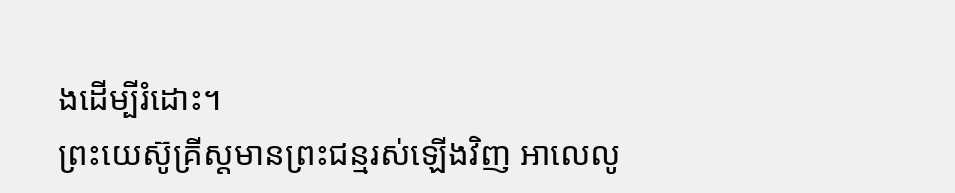ងដើម្បីរំដោះ។
ព្រះយេស៊ូគ្រីស្តមានព្រះជន្មរស់ឡើងវិញ អាលេលូ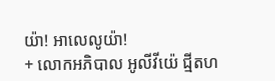យ៉ា! អាលេលូយ៉ា!
+ លោកអភិបាល អូលីវីយ៉េ ជ្មីតហ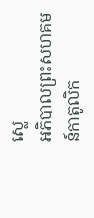ស្លេ
អភិបាលព្រះសហគមន៍កាតូលិក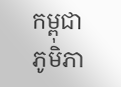កម្ពុជា
ភូមិភា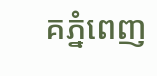គភ្នំពេញ